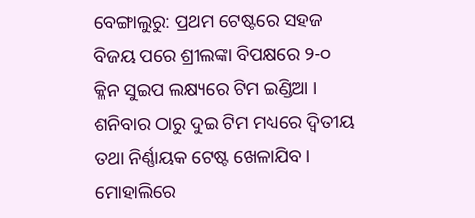ବେଙ୍ଗାଲୁରୁ: ପ୍ରଥମ ଟେଷ୍ଟରେ ସହଜ ବିଜୟ ପରେ ଶ୍ରୀଲଙ୍କା ବିପକ୍ଷରେ ୨-୦ କ୍ଳିନ ସୁଇପ ଲକ୍ଷ୍ୟରେ ଟିମ ଇଣ୍ଡିଆ । ଶନିବାର ଠାରୁ ଦୁଇ ଟିମ ମଧ୍ୟରେ ଦ୍ବିତୀୟ ତଥା ନିର୍ଣ୍ଣାୟକ ଟେଷ୍ଟ ଖେଳାଯିବ । ମୋହାଲିରେ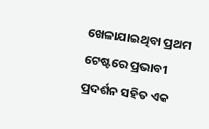ଖେଳାଯାଇଥିବା ପ୍ରଥମ ଟେଷ୍ଟରେ ପ୍ରଭାବୀ ପ୍ରଦର୍ଶନ ସହିତ ଏକ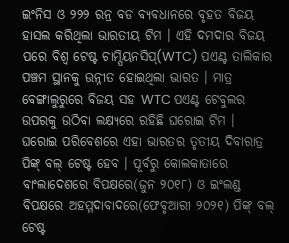ଇଂନିସ ଓ ୨୨୨ ରନ୍ର ବଡ ବ୍ୟବଧାନରେ ବୃହତ ବିଜୟ ହାସଲ କରିଥିଲା ଭାରତୀୟ ଟିମ । ଏହି ଦମଦାର ବିଜୟ ପରେ ବିଶ୍ବ ଟେଷ୍ଟ ଚାମ୍ପିୟନସିପ୍(WTC) ପଏଣ୍ଟ ତାଲିକାର ପଞ୍ଚମ ସ୍ଥାନକୁ ଉନ୍ନୀତ ହୋଇଥିଲା ଭାରତ । ମାତ୍ର ବେଙ୍ଗାଲୁରୁରେ ବିଜୟ ସହ WTC ପଏଣ୍ଟ ଟେବୁଲର ଉପରକୁ ଉଠିବା ଲକ୍ଷ୍ୟରେ ରହିଛି ଘରୋଇ ଟିମ ।
ଘରୋଇ ପରିବେଶରେ ଏହା ଭାରତର ତୃତୀୟ ଦିବାରାତ୍ର ପିଙ୍କ୍ ବଲ୍ ଟେଷ୍ଟ ହେବ । ପୂର୍ବରୁ କୋଲକାତାରେ ବାଂଲାଦେଶରେ ବିପକ୍ଷରେ(ଜୁନ ୨୦୧୮) ଓ ଇଂଲଣ୍ଡ ବିପକ୍ଷରେ ଅହମ୍ମଦାବାଦରେ(ଫେବୃଆରୀ ୨୦୨୧) ପିଙ୍କ୍ ବଲ୍ ଟେଷ୍ଟ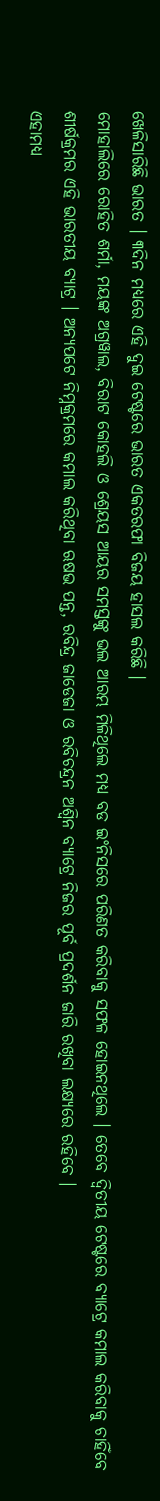ଖେଳିସାରିଛି ଭାରତ । ୩ଦିନ ମଧ୍ୟରେ ଏହି ଦୁଇ ଟେଷ୍ଟରେ ଭାରତ ଏକତରଫା ବିଜୟ ହାସଲ କରିଛି ।
ମୋହାଲିରେ ରୋହିତ ଶର୍ମା, ମୟଙ୍କ ଅଗ୍ରୱାଲ, ବିରାଟ କୋହଲି ଓ ଶ୍ରେୟସ ଆୟର ସମସ୍ତଙ୍କୁ ଭଲ ଆରମ୍ଭ ମିଳିଥିଲେ ମଧ୍ୟ ବଡ ଇଂନିସରେ ପରିଣତ କରିବାକୁ ସଫଳ ହୋଇନଥିଲେ । ତେବେ ଦ୍ବିତୀୟ ଟେଷ୍ଟରେ ବ୍ୟାଟ୍ରେ କମାଲ କରିବାକୁ ଚାହିଁବେ ଶୀର୍ଷକ୍ରମର ଏହି ଭାରତୀୟ ବ୍ୟାଟ୍ର । ଅନ୍ୟପଟେ ନିମ୍ନକ୍ରମରେ କମାଲ କରିଥିବା ଋଷଭ ପନ୍ତ, ରବିନ୍ଦ୍ର ଜାଡେଜା ଓ ରବିଚନ୍ଦ୍ରନ ଅଶ୍ବିନ ବ୍ୟାଟ୍ରେ ନିଜର ପୂର୍ବ ପ୍ରଦର୍ଶନ ଜାରି ରଖିବା ଲକ୍ଷ୍ୟରେ ରହିବେ ।
ଏହାମଧ୍ୟ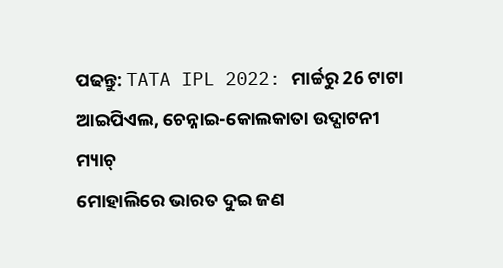ପଢନ୍ତୁ: TATA IPL 2022: ମାର୍ଚ୍ଚରୁ 26 ଟାଟା ଆଇପିଏଲ, ଚେନ୍ନାଇ-କୋଲକାତା ଉଦ୍ଘାଟନୀ ମ୍ୟାଚ୍
ମୋହାଲିରେ ଭାରତ ଦୁଇ ଜଣ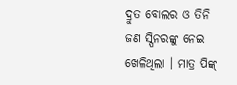ଦ୍ରୁତ ବୋଲର ଓ ତିନି ଜଣ ସ୍ପିନରଙ୍କୁ ନେଇ ଖେଳିଥିଲା । ମାତ୍ର ପିଙ୍କ୍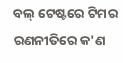ବଲ୍ ଟେଷ୍ଟରେ ଟିମର ରଣନୀତିରେ କ'ଣ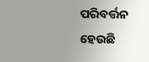ପରିବର୍ତ୍ତନ ହେଉଛି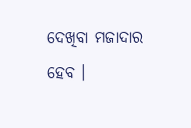ଦେଖିବା ମଜାଦାର ହେବ ।